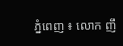ភ្នំពេញ ៖ លោក ញឹ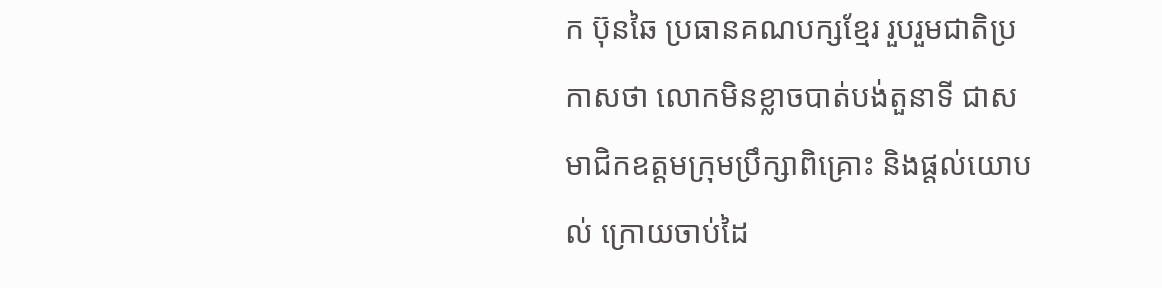ក ប៊ុនឆៃ ប្រធានគណបក្សខ្មែរ រួបរួមជាតិប្រកាសថា លោកមិនខ្លាចបាត់បង់តួនាទី ជាសមាជិកឧត្តមក្រុមប្រឹក្សាពិគ្រោះ និងផ្តល់យោបល់ ក្រោយចាប់ដៃ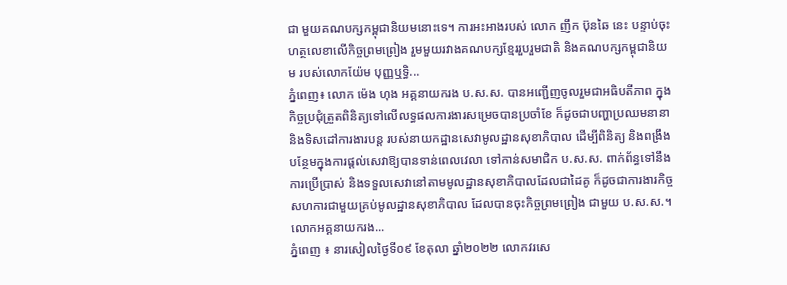ជា មួយគណបក្សកម្ពុជានិយមនោះទេ។ ការអះអាងរបស់ លោក ញឹក ប៊ុនឆៃ នេះ បន្ទាប់ចុះហត្ថលេខាលើកិច្ចព្រមព្រៀង រួមមួយរវាងគណបក្សខ្មែររួបរួមជាតិ និងគណបក្សកម្ពុជានិយម របស់លោកយ៉ែម បុញ្ញឬទ្ធិ...
ភ្នំពេញ៖ លោក ម៉េង ហុង អគ្គនាយករង ប.ស.ស. បានអញ្ជើញចូលរួមជាអធិបតីភាព ក្នុងកិច្ចប្រជុំត្រួតពិនិត្យទៅលើលទ្ធផលការងារសម្រេចបានប្រចាំខែ ក៏ដូចជាបញ្ហាប្រឈមនានា និងទិសដៅការងារបន្ត របស់នាយកដ្ឋានសេវាមូលដ្ឋានសុខាភិបាល ដើម្បីពិនិត្យ និងពង្រឹងបន្ថែមក្នុងការផ្តល់សេវាឱ្យបានទាន់ពេលវេលា ទៅកាន់សមាជិក ប.ស.ស. ពាក់ព័ន្ធទៅនឹងការប្រើប្រាស់ និងទទួលសេវានៅតាមមូលដ្ឋានសុខាភិបាលដែលជាដៃគូ ក៏ដូចជាការងារកិច្ចសហការជាមួយគ្រប់មូលដ្ឋានសុខាភិបាល ដែលបានចុះកិច្ចព្រមព្រៀង ជាមួយ ប.ស.ស.។ លោកអគ្គនាយករង...
ភ្នំពេញ ៖ នារសៀលថ្ងៃទី០៩ ខែតុលា ឆ្នាំ២០២២ លោកវរសេ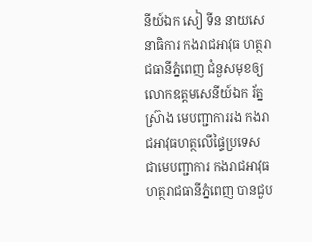នីយ៍ឯក សៀ ទីន នាយសេនាធិការ កងរាជអាវុធ ហត្ថរាជធានីភ្នំពេញ ជំនួសមុខឲ្យ លោកឧត្តមសេនីយ៍ឯក រ័ត្ន ស្រ៊ាង មេបញ្ជាការរង កងរាជអាវុធហត្ថលើផ្ទៃប្រទេស ជាមេបញ្ជាការ កងរាជអាវុធហត្ថរាជធានីភ្នំពេញ បានជួប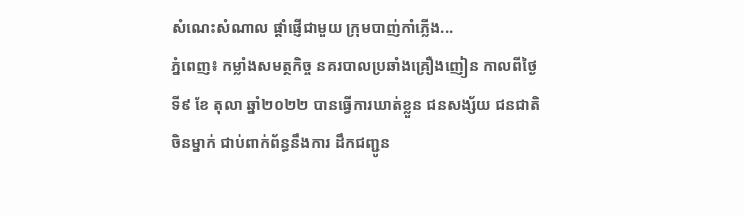សំណេះសំណាល ផ្តាំផ្ញើជាមួយ ក្រុមបាញ់កាំភ្លើង...
ភ្នំពេញ៖ កម្លាំងសមត្ថកិច្ច នគរបាលប្រឆាំងគ្រឿងញៀន កាលពីថ្ងៃទី៩ ខែ តុលា ឆ្នាំ២០២២ បានធ្វើការឃាត់ខ្លួន ជនសង្ស័យ ជនជាតិចិនម្នាក់ ជាប់ពាក់ព័ន្ធនឹងការ ដឹកជញ្ជូន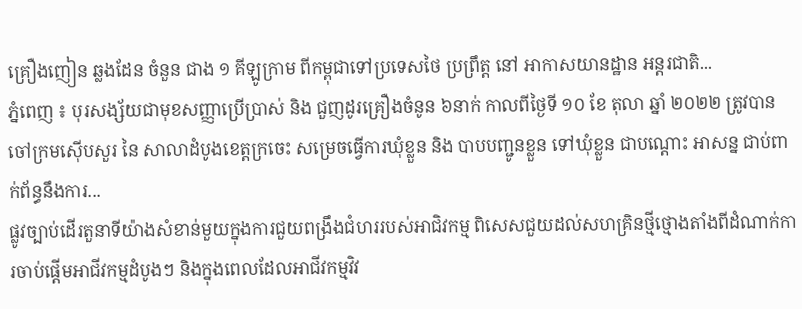គ្រឿងញៀន ឆ្លងដែន ចំនួន ជាង ១ គីឡូក្រាម ពីកម្ពុជាទៅប្រទេសថៃ ប្រព្រឹត្ត នៅ អាកាសយានដ្ឋាន អន្តរជាតិ...
ភ្នំពេញ ៖ បុរសង្ស័យជាមុខសញ្ញាប្រើប្រាស់ និង ជួញដូរគ្រឿងចំនូន ៦នាក់ កាលពីថ្ងៃទី ១០ ខែ តុលា ឆ្នាំ ២០២២ ត្រូវបានចៅក្រមស៊ើបសួរ នៃ សាលាដំបូងខេត្តក្រចេះ សម្រេចធ្វើការឃុំខ្លួន និង បាបបញ្ជូនខ្លួន ទៅឃុំខ្លួន ជាបណ្តោះ អាសន្ន ជាប់ពាក់ព័ន្ធនឹងការ...
ផ្លូវច្បាប់ដើរតួនាទីយ៉ាងសំខាន់មួយក្នុងការជួយពង្រឹងជំហររបស់អាជិវកម្ម ពិសេសជួយដល់សហគ្រិនថ្មីថ្មោងតាំងពីដំណាក់ការចាប់ផ្តើមអាជីវកម្មដំបូងៗ និងក្នុងពេលដែលអាជីវកម្មវិវ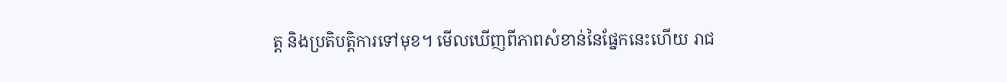ត្ត និងប្រតិបត្តិការទៅមុខ។ មើលឃើញពីភាពសំខាន់នៃផ្នែកនេះហើយ រាជ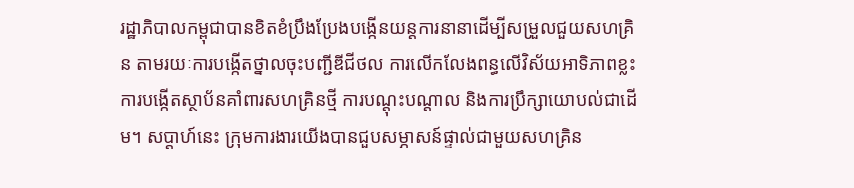រដ្ឋាភិបាលកម្ពុជាបានខិតខំប្រឹងប្រែងបង្កើនយន្តការនានាដើម្បីសម្រួលជួយសហគ្រិន តាមរយៈការបង្កើតថ្នាលចុះបញ្ជីឌីជីថល ការលើកលែងពន្ធលើវិស័យអាទិភាពខ្លះ ការបង្កើតស្ថាប័នគាំពារសហគ្រិនថ្មី ការបណ្តុះបណ្តាល និងការប្រឹក្សាយោបល់ជាដើម។ សប្តាហ៍នេះ ក្រុមការងារយើងបានជួបសម្ភាសន៍ផ្ទាល់ជាមួយសហគ្រិន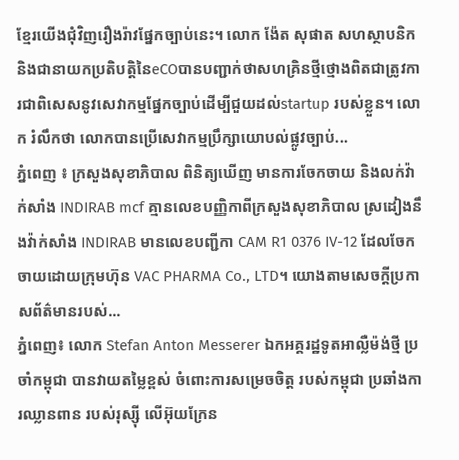ខ្មែរយើងជុំវិញរឿងរ៉ាវផ្នែកច្បាប់នេះ។ លោក ង៉ែត សុផាត សហស្ថាបនិក និងជានាយកប្រតិបត្តិនៃeCOបានបញ្ជាក់ថាសហគ្រិនថ្មីថ្មោងពិតជាត្រូវការជាពិសេសនូវសេវាកម្មផ្នែកច្បាប់ដើម្បីជួយដល់startup របស់ខ្លួន។ លោក រំលឹកថា លោកបានប្រើសេវាកម្មប្រឹក្សាយោបល់ផ្លូវច្បាប់...
ភ្នំពេញ ៖ ក្រសួងសុខាភិបាល ពិនិត្យឃើញ មានការចែកចាយ និងលក់វ៉ាក់សាំង INDIRAB mcf គ្មានលេខបញ្ញិកាពីក្រសួងសុខាភិបាល ស្រដៀងនឹងវ៉ាក់សាំង INDIRAB មានលេខបញ្ជីកា CAM R1 0376 IV-12 ដែលចែកចាយដោយក្រុមហ៊ុន VAC PHARMA Co., LTD។ យោងតាមសេចក្ដីប្រកាសព័ត៌មានរបស់...
ភ្នំពេញ៖ លោក Stefan Anton Messerer ឯកអគ្គរដ្ឋទូតអាល្លឺម៉ង់ថ្មី ប្រចាំកម្ពុជា បានវាយតម្លៃខ្ពស់ ចំពោះការសម្រេចចិត្ត របស់កម្ពុជា ប្រឆាំងការឈ្លានពាន របស់រុស្ស៊ី លើអ៊ុយក្រែន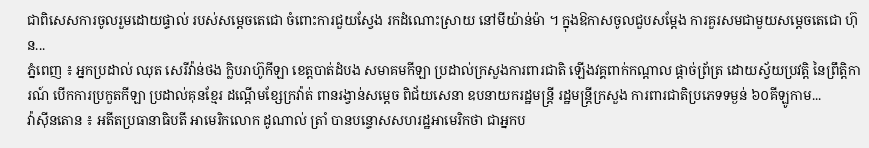ជាពិសេសការចូលរួមដោយផ្ទាល់ របស់សម្ដេចតេជោ ចំពោះការជួយស្វែង រកដំណោះស្រាយ នៅមីយ៉ាន់ម៉ា ។ ក្នុងឱកាសចូលជួបសម្ដែង ការគួរសមជាមួយសម្ដេចតេជោ ហ៊ុន...
ភ្នំពេញ ៖ អ្នកប្រដាល់ ឈុត សេរីវ៉ាន់ថង ក្លិបរាហ៊ូកីឡា ខេត្តបាត់ដំបង សមាគមកីឡា ប្រដាល់ក្រសួងការពារជាតិ ឡើងវគ្គពាក់កណ្តាល ផ្តាច់ព្រ័ត្រ ដោយស្វ័យប្រវត្តិ នៃព្រឹត្តិការណ៍ បើកការប្រកួតកីឡា ប្រដាល់គុនខ្មែរ ដណ្តើមខ្សែក្រវ៉ាត់ ពានរង្វាន់សម្ដេច ពិជ័យសេនា ឧបនាយករដ្ឋមន្ត្រី រដ្ឋមន្ត្រីក្រសួង ការពារជាតិប្រភេទទម្ងន់ ៦០គីឡូកាម...
វ៉ាស៊ីនតោន ៖ អតីតប្រធានាធិបតី អាមេរិកលោក ដូណាល់ ត្រាំ បានបន្ទោសសហរដ្ឋអាមេរិកថា ជាអ្នកប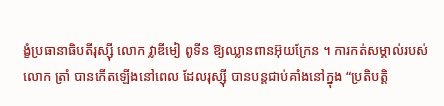ង្ខំប្រធានាធិបតីរុស្ស៊ី លោក វ្លាឌីមៀ ពូទីន ឱ្យឈ្លានពានអ៊ុយក្រែន ។ ការកត់សម្គាល់របស់លោក ត្រាំ បានកើតឡើងនៅពេល ដែលរុស្ស៊ី បានបន្តជាប់គាំងនៅក្នុង “ប្រតិបត្តិ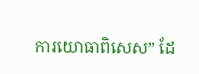ការយោធាពិសេស” ដែ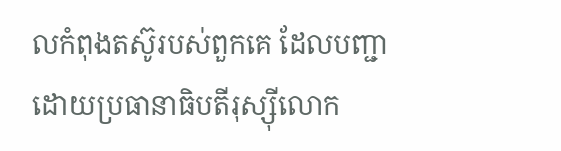លកំពុងតស៊ូរបស់ពួកគេ ដែលបញ្ជា ដោយប្រធានាធិបតីរុស្ស៊ីលោក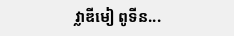វ្លាឌីមៀ ពូទីន...